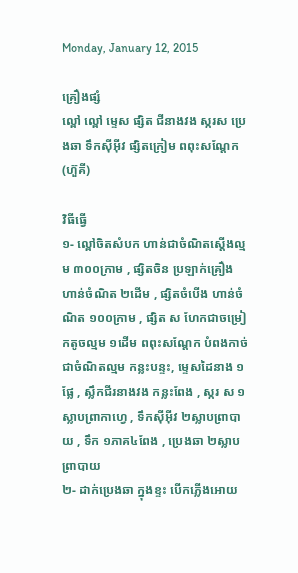Monday, January 12, 2015

គ្រឿងផ្សំ
ល្ពៅ ល្ពៅ ម្ទេស ផ្សិត ជីនាងវង ស្ករស ប្រេងឆា ទឹកស៊ីអ៊ីវ ផ្សិតក្រៀម ពពុះសណ្តែក (ហ៊ួគី)

វិធីធ្វើ
១- ល្ពៅចិតសំបក ហាន់ជាចំណិតស្តើងល្មម ៣០០ក្រាម , ផ្សិតចិន ប្រឡាក់គ្រឿង ហាន់ចំណិត ២ដើម , ផ្សិតចំបើង ហាន់ចំណិត ១០០ក្រាម , ផ្សិត ស ហែកជាចម្រៀកតូចល្មម ១ដើម ពពុះសណ្តែក បំពងកាច់ជាចំណិតល្មម កន្លះបន្ទះ, ម្ទេសដៃនាង ១ផ្លែ , ស្លឹកជីរនាងវង កន្លះពែង , ស្ករ ស ១ស្លាបព្រាកាហ្វេ , ទឹកស៊ីអ៊ីវ ២ស្លាបព្រាបាយ , ទឹក ១ភាគ៤ពែង , ប្រេងឆា ២ស្លាបព្រាបាយ
២- ដាក់ប្រេងឆា ក្នុងខ្ទះ បើកភ្លើងអោយ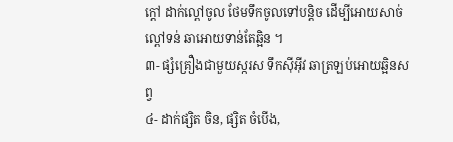ក្តៅ ដាក់ល្ពៅចូល ថែមទឹកចូលទៅបន្តិច ដើម្បីអោយសាច់ល្ពៅទន់ ឆាអោយទាន់តែឆ្អិន ។
៣- ផ្សំគ្រឿងជាមួយស្ករស ទឹកស៊ីអ៊ីវ ឆាត្រឡប់អោយឆ្អិនសព្វ
៤- ដាក់ផ្សិត ចិន, ផ្សិត ចំបើង,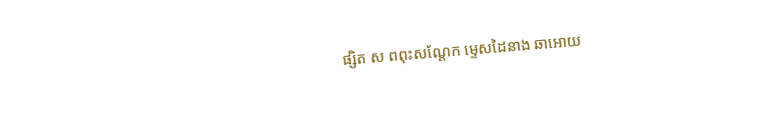ផ្សិត ស ពពុះសណ្តែក ម្ទេសដៃនាង ឆាអោយ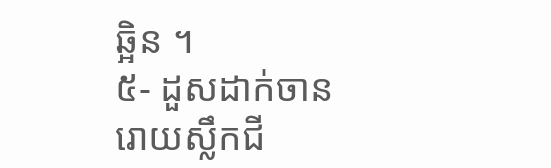ឆ្អិន ។
៥- ដួសដាក់ចាន រោយស្លឹកជី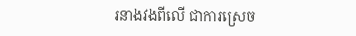រនាងវងពីលើ ជាការស្រេច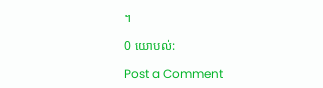។

0 យោបល់:

Post a Comment